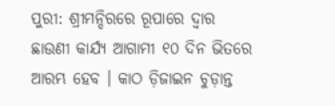ପୁରୀ: ଶ୍ରୀମନ୍ଦିରରେ ରୂପାରେ ଦ୍ୱାର ଛାଉଣୀ କାର୍ଯ୍ୟ ଆଗାମୀ ୧୦ ଦିନ ଭିତରେ ଆରମ୍ଭ ହେବ । କାଠ ଡ଼ିଜାଇନ ଚୁଡ଼ାନ୍ତ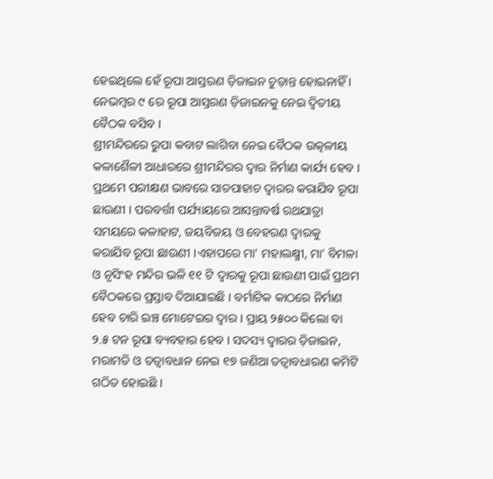ହେଇଥିଲେ ହେଁ ରୂପା ଆସ୍ତରଣ ଡ଼ିଜାଇନ ଚୁଡ଼ାନ୍ତ ହୋଇନାହିଁ । ନେଭମ୍ୱର ୯ ରେ ରୂପା ଆସ୍ତରଣ ଡ଼ିଜାଇନକୁ ନେଇ ଦ୍ୱିତୀୟ ବୈଠକ ବସିବ ।
ଶ୍ରୀମନ୍ଦିରରେ ରୁପା କବାଟ ଲାଗିବା ନେଇ ବୈଠକ ଉତ୍କଳୀୟ କଳାଶୈଳୀ ଆଧାରରେ ଶ୍ରୀମନ୍ଦିରର ଦ୍ୱାର ନିର୍ମାଣ କାର୍ଯ୍ୟ ହେବ । ପ୍ରଥମେ ପରୀକ୍ଷଣ ଭାବରେ ସାତପାହାଚ ଦ୍ୱାରର କରାଯିବ ରୂପା ଛାଉଣୀ । ପରବର୍ତ୍ତୀ ପର୍ଯ୍ୟାୟରେ ଆସନ୍ତାବର୍ଷ ରଥଯାତ୍ରା ସମୟରେ କଳାହାଟ, ଜୟବିଜୟ ଓ ବେହରଣ ଦ୍ୱାରକୁ କରାଯିବ ରୂପା ଛାଉଣୀ ।ଏହାପରେ ମା' ମହାଲକ୍ଷ୍ମୀ, ମା' ବିମଳା ଓ ନୃସିଂହ ମନ୍ଦିର ଭଳି ୧୧ ଟି ଦ୍ୱାରକୁ ରୂପା ଛାଉଣୀ ପାଇଁ ପ୍ରଥମ ବୈଠକରେ ପ୍ରସ୍ତାବ ଦିଆଯାଇଛି । ବର୍ମାଟିକ କାଠରେ ନିର୍ମାଣ ହେବ ଚାରି ଇଞ୍ଚ ମୋଟେଇର ଦ୍ୱାର । ପ୍ରାୟ ୨୫୦୦ କିଲୋ ବା ୨.୫ ଟନ ରୂପା ବ୍ୟବହାର ହେବ । ସଦସ୍ୟ ଦ୍ୱାରର ଡ଼ିଜାଇନ, ମରାମତି ଓ ତତ୍ୱାବଧାନ ନେଇ ୧୭ ଜଣିଆ ତତ୍ୱାବଧାରଣ କମିଟି ଗଠିତ ହୋଇଛି ।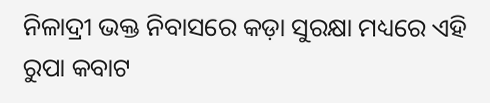ନିଳାଦ୍ରୀ ଭକ୍ତ ନିବାସରେ କଡ଼ା ସୁରକ୍ଷା ମଧ୍ୟରେ ଏହି ରୁପା କବାଟ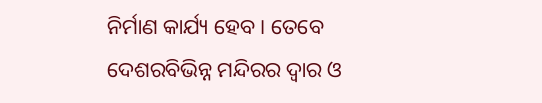ନିର୍ମାଣ କାର୍ଯ୍ୟ ହେବ । ତେବେ ଦେଶରବିଭିନ୍ନ ମନ୍ଦିରର ଦ୍ୱାର ଓ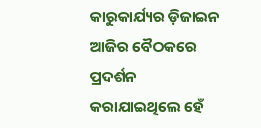କାରୁକାର୍ଯ୍ୟର ଡ଼ିଜାଇନ ଆଜିର ବୈଠକରେ ପ୍ରଦର୍ଶନ କରାଯାଇଥିଲେ ହେଁ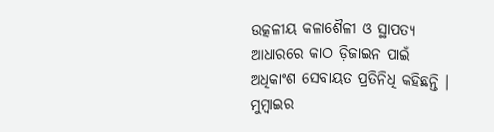ଉତ୍କଳୀୟ କଳାଶୈଳୀ ଓ ସ୍ଥାପତ୍ୟ ଆଧାରରେ କାଠ ଡ଼ିଜାଇନ ପାଇଁ ଅଧିକାଂଶ ସେବାୟତ ପ୍ରତିନିଧି କହିଛନ୍ତି । ମୁମ୍ୱାଇର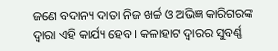ଜଣେ ବଦାନ୍ୟ ଦାତା ନିଜ ଖର୍ଚ୍ଚ ଓ ଅଭିଜ୍ଞ କାରିଗରଙ୍କ ଦ୍ୱାରା ଏହି କାର୍ଯ୍ୟ ହେବ । କଳାହାଟ ଦ୍ୱାରର ସୁବର୍ଣ୍ଣ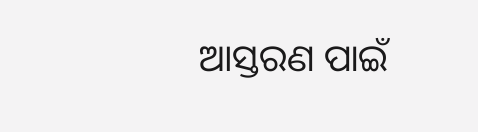ଆସ୍ତରଣ ପାଇଁ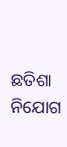ଛତିଶା ନିଯୋଗ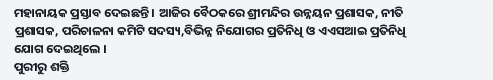ମହାନାୟକ ପ୍ରସ୍ତାବ ଦେଇଛନ୍ତି । ଆଜିର ବୈଠକରେ ଶ୍ରୀମନ୍ଦିର ଉନ୍ନୟନ ପ୍ରଶାସକ, ନୀତି ପ୍ରଶାସକ, ପରିଚାଳନା କମିଟି ସଦସ୍ୟ,ବିଭିନ୍ନ ନିଯୋଗର ପ୍ରତିନିଧି ଓ ଏଏସଆଇ ପ୍ରତିନିଧି ଯୋଗ ଦେଇଥିଲେ ।
ପୁରୀରୁ ଶକ୍ତି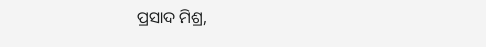ପ୍ରସାଦ ମିଶ୍ର,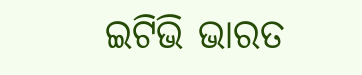ଇଟିଭି ଭାରତ